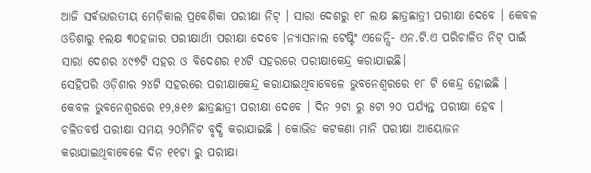ଆଜି ସର୍ବଭାରତୀୟ ମେଡ଼ିକାଲ ପ୍ରବେଶିକା ପରୀକ୍ଷା ନିଟ୍ । ସାରା ଦେଶରୁ ୧୮ ଲକ୍ଷ ଛାତ୍ରଛାତ୍ରୀ ପରୀକ୍ଷା ଦେବେ । କେବଳ ଓଡିଶାରୁ ୧ଲକ୍ଷ ୩୦ହଜାର ପରୀକ୍ଷାର୍ଥୀ ପରୀକ୍ଷା ଦେବେ ।ନ୍ୟାସନାଲ ଟେଷ୍ଟିଂ ଏଜେନ୍ସି- ଏନ.ଟି.ଏ ପରିଚାଳିତ ନିଟ୍ ପାଇଁ ସାରା ଦେଶର ୪୯୭ଟି ସହର ଓ ବିଦେଶର ୧୪ଟି ସହରରେ ପରୀକ୍ଷାକେନ୍ଦ୍ର କରାଯାଇଛି।
ସେହିପରି ଓଡ଼ିଶାର ୨୪ଟି ସହରରେ ପରୀକ୍ଷାକେନ୍ଦ୍ର କରାଯାଇଥିବାବେଳେ ଭୁବନେଶ୍ୱରରେ ୧୮ ଟି କେନ୍ଦ୍ର ହୋଇଛି । କେବଳ ଭୁବନେଶ୍ୱରରେ ୧୨,୫୧୬ ଛାତ୍ରଛାତ୍ରୀ ପରୀକ୍ଷା ଦେବେ । ଦିନ ୨ଟା ରୁ ୫ଟା ୨୦ ପର୍ଯ୍ୟନ୍ତ ପରୀକ୍ଷା ହେବ ।
ଚଳିତବର୍ଷ ପରୀକ୍ଷା ସମୟ ୨୦ମିନିଟ ବୃଦ୍ଧି କରାଯାଇଛି । କୋଭିଡ କଟକଣା ମାନି ପରୀକ୍ଷା ଆୟୋଜନ କରାଯାଇଥିବାବେଳେ ଦିନ ୧୧ଟା ରୁ ପରୀକ୍ଷା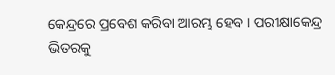କେନ୍ଦ୍ରରେ ପ୍ରବେଶ କରିବା ଆରମ୍ଭ ହେବ । ପରୀକ୍ଷାକେନ୍ଦ୍ର ଭିତରକୁ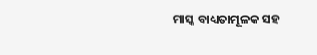ମାସ୍କ ବାଧ୍ୟତାମୂଳକ ସହ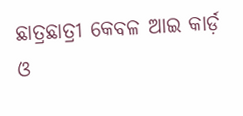ଛାତ୍ରଛାତ୍ରୀ କେବଳ ଆଇ କାର୍ଡ଼ ଓ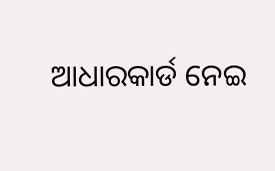ଆଧାରକାର୍ଡ ନେଇ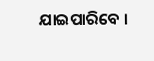ଯାଇପାରିବେ ।